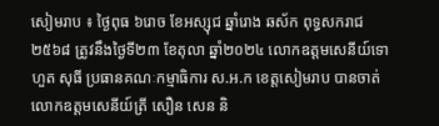សៀមរាប ៖ ថ្ងៃពុធ ៦រោច ខែអស្សុជ ឆ្នាំរោង ឆស័ក ពុទ្ធសករាជ ២៥៦៨ ត្រូវនឹងថ្ងៃទី២៣ ខែតុលា ឆ្នាំ២០២៤ លោកឧត្ដមសេនីយ៍ទោ ហួត សុធី ប្រធានគណៈកម្មាធិការ ស.អ.ក ខេត្តសៀមរាប បានចាត់ លោកឧត្តមសេនីយ៍ត្រី សឿន សេន និ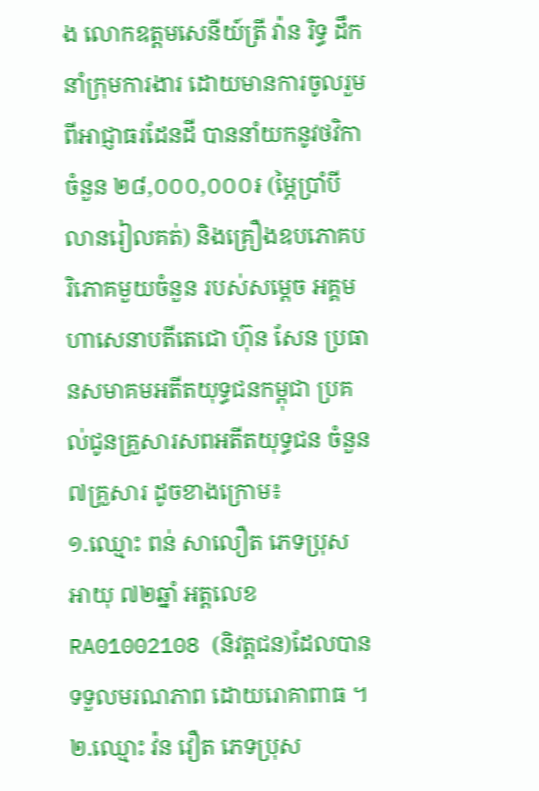ង លោកឧត្តមសេនីយ៍ត្រី វ៉ាន រិទ្ធ ដឹកនាំក្រុមការងារ ដោយមានការចូលរួមពីអាជ្ញាធរដែនដី បាននាំយកនូវថវិកាចំនួន ២៨,០០០,០០០៛ (ម្ភៃប្រាំបីលានរៀលគត់) និងគ្រឿងឧបភោគបរិភោគមួយចំនួន របស់សម្តេច អគ្គមហាសេនាបតីតេជោ ហ៊ុន សែន ប្រធានសមាគមអតីតយុទ្ធជនកម្ពុជា ប្រគល់ជូនគ្រួសារសពអតីតយុទ្ធជន ចំនួន៧គ្រួសារ ដូចខាងក្រោម៖
១.ឈ្មោះ ពន់ សាលឿត ភេទប្រុស អាយុ ៧២ឆ្នាំ អត្តលេខ RA01002108 (និវត្តជន)ដែលបានទទួលមរណភាព ដោយរោគាពាធ ។
២.ឈ្មោះ វ៉ន វឿត ភេទប្រុស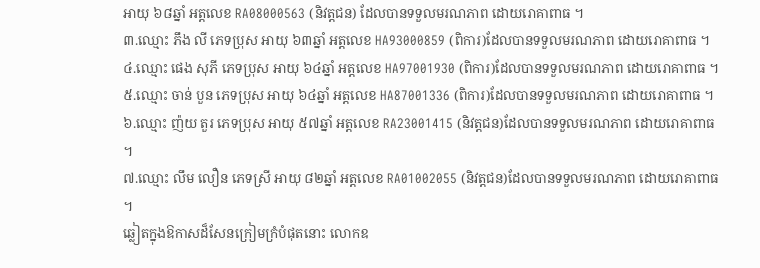អាយុ ៦៨ឆ្នាំ អត្តលេខ RA08000563 (និវត្តជន) ដែលបានទទួលមរណភាព ដោយរោគាពាធ ។
៣.ឈ្មោះ ភឹង លី ភេទប្រុស អាយុ ៦៣ឆ្នាំ អត្តលេខ HA93000859 (ពិការ)ដែលបានទទួលមរណភាព ដោយរោគាពាធ ។
៤.ឈ្មោះ ផេង សុភី ភេទប្រុស អាយុ ៦៤ឆ្នាំ អត្តលេខ HA97001930 (ពិការ)ដែលបានទទួលមរណភាព ដោយរោគាពាធ ។
៥.ឈ្មោះ ចាន់ បួន ភេទប្រុស អាយុ ៦៤ឆ្នាំ អត្តលេខ HA87001336 (ពិការ)ដែលបានទទួលមរណភាព ដោយរោគាពាធ ។
៦.ឈ្មោះ ញ៉យ តួរ ភេទប្រុស អាយុ ៥៧ឆ្នាំ អត្តលេខ RA23001415 (និវត្តជន)ដែលបានទទួលមរណភាព ដោយរោគាពាធ ។
៧.ឈ្មោះ លឹម លឿន ភេទស្រី អាយុ ៨២ឆ្នាំ អត្តលេខ RA01002055 (និវត្តជន)ដែលបានទទួលមរណភាព ដោយរោគាពាធ ។
ឆ្លៀតក្នុងឱកាសដ៏សែនក្រៀមក្រំបំផុតនោះ លោកឧ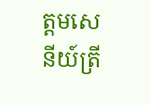ត្តមសេនីយ៍ត្រី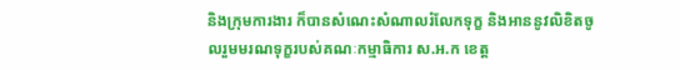និងក្រុមការងារ ក៏បានសំណេះសំណាលរំលែកទុក្ខ និងអាននូវលិខិតចូលរួមមរណទុក្ខរបស់គណៈកម្មាធិការ ស.អ.ក ខេត្ត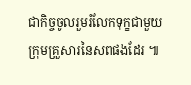ជាកិច្ចចូលរួមរំលែកទុក្ខជាមួយក្រុមគ្រួសារនៃសពផងដែរ ៕